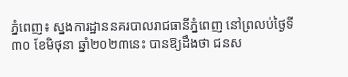ភ្នំពេញ៖ ស្នងការដ្ឋាននគរបាលរាជធានីភ្នំពេញ នៅព្រលប់ថ្ងៃទី៣០ ខែមិថុនា ឆ្នាំ២០២៣នេះ បានឱ្យដឹងថា ជនស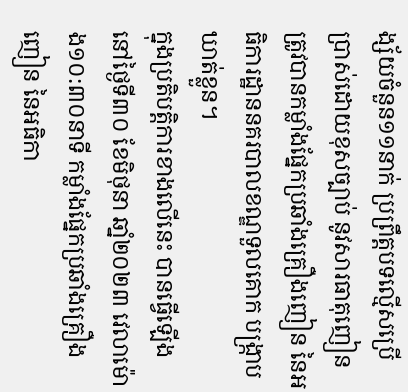ង្ស័យចំនួន១១នាក់ ប្រព្រឹត្តបទលើ្មសប្រើប្រាស់ដោយខុសច្បាប់ នូវសារធាតុញៀន ត្រូវបានកម្លាំងផ្នែកប្រឆាំងគ្រឿងញៀន នៃអធិការដ្ឋាននគរបាលខណ្ឌទួលគោក បង្ក្រាបឃាត់ខ្លួន។
ក្នុងប្រតិបត្តិការខាងលេីនេះ បានធ្វេីឡេីងនៅថ្ងៃទី៣០ ខែមិថុនា ឆាំ្ន២០២៣ វេលាម៉ោង១០:៣០នាទី កម្លាំងផ្នែកប្រឆាំងគ្រឿងញៀន នៃអធិកា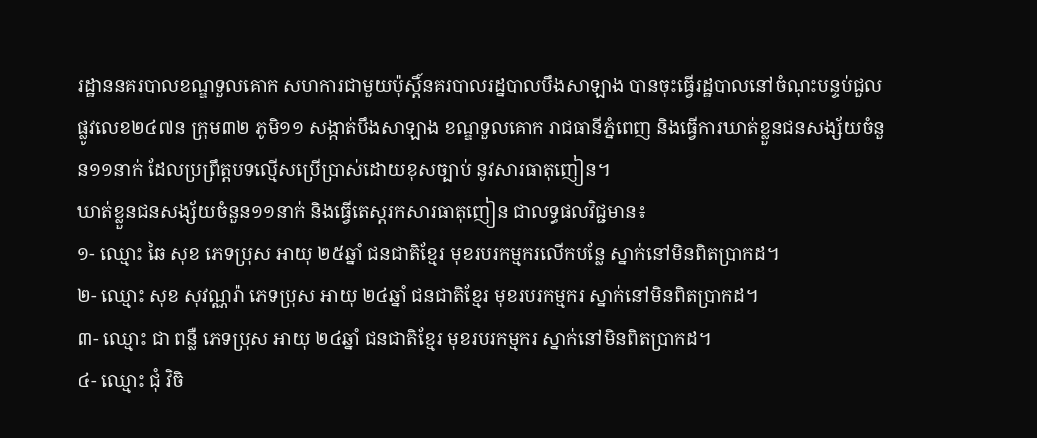រដ្ឋាននគរបាលខណ្ឌទួលគោក សហការជាមួយប៉ុស្ដិ៍នគរបាលរដ្នបាលបឹងសាឡាង បានចុះធ្វើរដ្ឋបាលនៅចំណុះបន្ទប់ជួលផ្លូវលេខ២៤៧ន ក្រុម៣២ ភូមិ១១ សង្កាត់បឹងសាឡាង ខណ្ឌទួលគោក រាជធានីភ្នំពេញ និងធ្វើការឃាត់ខ្លួនជនសង្ស័យចំនួន១១នាក់ ដែលប្រព្រឹត្តបទលើ្មសប្រើប្រាស់ដោយខុសច្បាប់ នូវសារធាតុញៀន។
ឃាត់ខ្លួនជនសង្ស័យចំនួន១១នាក់ និងធ្វើតេស្តរកសារធាតុញៀន ជាលទ្ធផលវិជ្ជមាន៖
១- ឈ្មោះ ឆៃ សុខ ភេទប្រុស អាយុ ២៥ឆ្នាំ ជនជាតិខ្មែរ មុខរបរកម្មករលើកបន្លែ ស្នាក់នៅមិនពិតប្រាកដ។
២- ឈ្មោះ សុខ សុវណ្ណរ៉ា ភេទប្រុស អាយុ ២៤ឆ្នាំ ជនជាតិខ្មែរ មុខរបរកម្មករ ស្នាក់នៅមិនពិតប្រាកដ។
៣- ឈ្មោះ ជា ពន្លឺ ភេទប្រុស អាយុ ២៤ឆ្នាំ ជនជាតិខ្មែរ មុខរបរកម្មករ ស្នាក់នៅមិនពិតប្រាកដ។
៤- ឈ្មោះ ជុំ វិចិ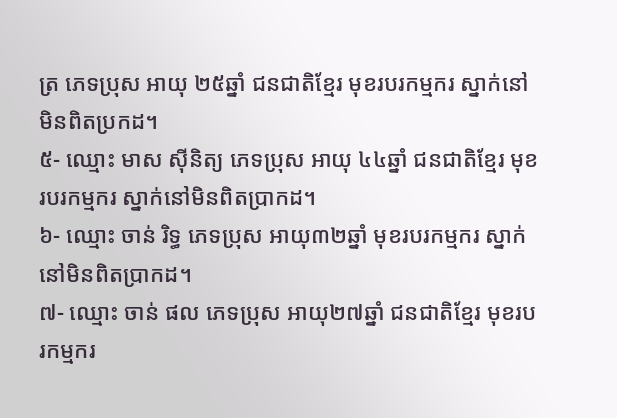ត្រ ភេទប្រុស អាយុ ២៥ឆ្នាំ ជនជាតិខ្មែរ មុខរបរកម្មករ ស្នាក់នៅមិនពិតប្រកដ។
៥- ឈ្មោះ មាស សុីនិត្យ ភេទប្រុស អាយុ ៤៤ឆ្នាំ ជនជាតិខ្មែរ មុខរបរកម្មករ ស្នាក់នៅមិនពិតប្រាកដ។
៦- ឈ្មោះ ចាន់ រិទ្ធ ភេទប្រុស អាយុ៣២ឆ្នាំ មុខរបរកម្មករ ស្នាក់នៅមិនពិតប្រាកដ។
៧- ឈ្មោះ ចាន់ ផល ភេទប្រុស អាយុ២៧ឆ្នាំ ជនជាតិខ្មែរ មុខរបរកម្មករ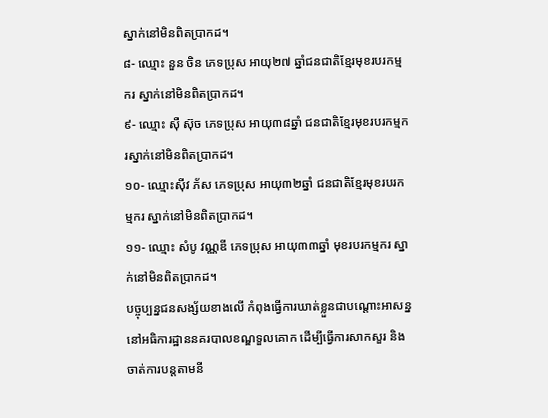ស្នាក់នៅមិនពិតប្រាកដ។
៨- ឈ្មោះ នួន ចិន ភេទប្រុស អាយុ២៧ ឆ្នាំជនជាតិខ្មែរមុខរបរកម្មករ ស្នាក់នៅមិនពិតប្រាកដ។
៩- ឈ្មោះ សុឺ ស៊ុច ភេទប្រុស អាយុ៣៨ឆ្នាំ ជនជាតិខ្មែរមុខរបរកម្មករស្នាក់នៅមិនពិតប្រាកដ។
១០- ឈ្មោះសុីវ ភ័ស ភេទប្រុស អាយុ៣២ឆ្នាំ ជនជាតិខ្មែរមុខរបរកម្មករ ស្នាក់នៅមិនពិតប្រាកដ។
១១- ឈ្មោះ សំបូ វណ្ណឌី ភេទប្រុស អាយុ៣៣ឆ្នាំ មុខរបរកម្មករ ស្នាក់នៅមិនពិតប្រាកដ។
បច្ចុប្បន្នជនសង្ស័យខាងលើ កំពុងធ្វើការឃាត់ខ្លួនជាបណ្តោះអាសន្ន នៅអធិការដ្ឋាននគរបាលខណ្ឌទួលគោក ដើម្បីធើ្វការសាកសួរ និង ចាត់ការបន្តតាមនី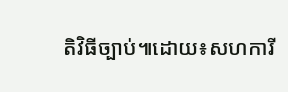តិវិធីច្បាប់៕ដោយ៖សហការី